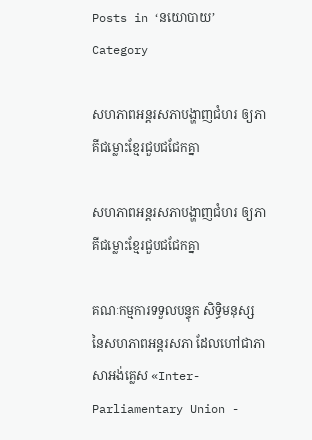Posts in ‘នយោបាយ’ Category

សហភាពអន្តរសភាបង្ហាញជំហរ ឲ្យភាគីជម្លោះខ្មែរជួបជជែកគ្នា

សហភាពអន្តរសភាបង្ហាញជំហរ ឲ្យភាគីជម្លោះខ្មែរជួបជជែកគ្នា

គណៈកម្មការទទួលបន្ទុក សិទ្ធិមនុស្ស នៃសហភាពអន្តរសភា ដែលហៅជាភាសាអង់គ្លេស «Inter-Parliamentary Union -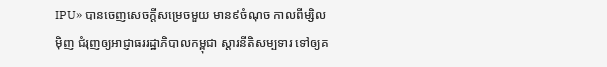IPU» បានចេញសេចក្ដីសម្រេចមួយ មាន៩ចំណុច កាលពីម្សិលម៉ិញ ជំរុញឲ្យអាជ្ញាធររដ្ឋាភិបាលកម្ពុជា ស្ដារនីតិសម្បទារ ទៅឲ្យគ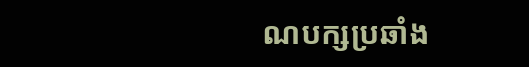ណបក្សប្រឆាំង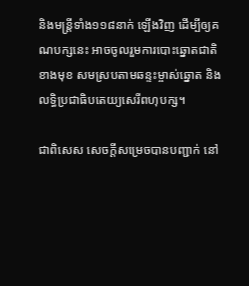និងមន្ត្រីទាំង១១៨នាក់ ឡើងវិញ ដើម្បីឲ្យគណបក្សនេះ អាចចូលរួមការបោះឆ្នោតជាតិខាងមុខ សមស្របតាមឆន្ទះម្ចាស់ឆ្នោត និងលទ្ធិប្រជាធិបតេយ្យសេរីពហុបក្ស។

ជាពិសេស សេចក្ដីសម្រេចបានបញ្ជាក់ នៅ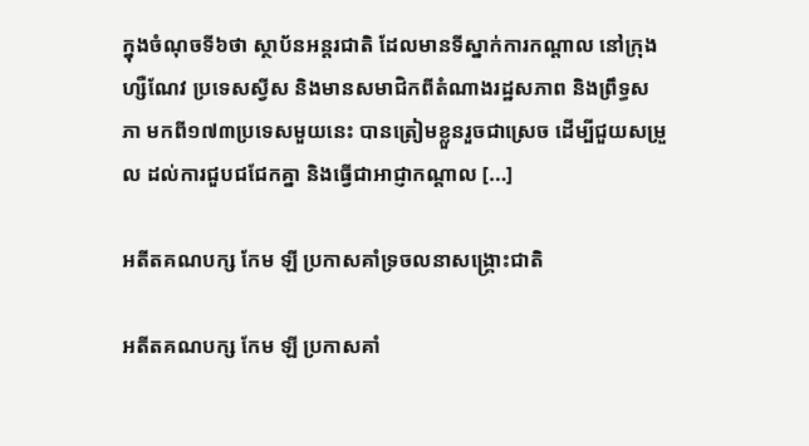ក្នុងចំណុចទី៦ថា ស្ថាប័នអន្តរជាតិ ដែលមានទីស្នាក់ការកណ្ដាល នៅក្រុងហ្សឺណែវ ប្រទេសស្វីស និងមានសមាជិកពីតំណាងរដ្ឋសភាព និងព្រឹទ្ធសភា មកពី១៧៣ប្រទេសមួយនេះ បានត្រៀមខ្លួនរួចជាស្រេច ដើម្បីជួយសម្រួល ដល់ការជួបជជែកគ្នា និងធ្វើជាអាជ្ញាកណ្ដាល [...]

អតីតគណបក្ស កែម ឡី ប្រកាសគាំទ្រចលនាសង្គ្រោះជាតិ

អតីតគណបក្ស កែម ឡី ប្រកាសគាំ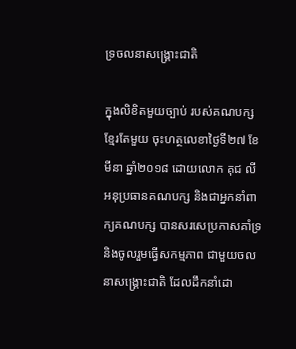ទ្រចលនាសង្គ្រោះជាតិ

ក្នុងលិខិតមួយច្បាប់ របស់គណបក្សខ្មែរតែមួយ ចុះហត្ថលេខាថ្ងៃទី២៧ ខែមីនា ឆ្នាំ២០១៨ ដោយលោក គុជ លី អនុប្រធានគណបក្ស និងជាអ្នកនាំពាក្យគណបក្ស បានសរសេប្រកាសគាំទ្រ និងចូលរួមធ្វើសកម្មភាព ជាមួយចលនាសង្គ្រោះជាតិ ដែលដឹកនាំដោ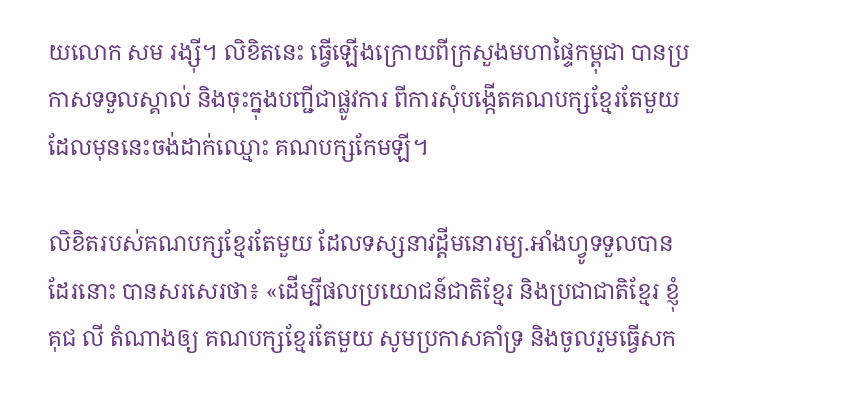យលោក សម រង្ស៊ី។ លិខិតនេះ ធ្វើឡើងក្រោយពីក្រសួងមហាផ្ទៃកម្ពុជា បានប្រកាសទទួលស្គាល់ និងចុះក្នុងបញ្ជីជាផ្លូវការ ពីការសុំបង្កើតគណបក្សខ្មែរតែមួយ ដែលមុននេះចង់ដាក់ឈ្មោះ គណបក្សកែមឡី។

លិខិតរបស់គណបក្សខ្មែរតែមួយ ដែលទស្សនាវដ្ដីមនោរម្យ.អាំងហ្វូទទួលបានដែរនោះ បានសរសេរថា៖ «ដើម្បីផលប្រយោជន៍ជាតិខ្មែរ និងប្រជាជាតិខ្មែរ ខ្ញុំ គុជ លី តំណាងឲ្យ គណបក្សខ្មែរតែមួយ សូមប្រកាសគាំទ្រ និងចូលរួមធ្វើសក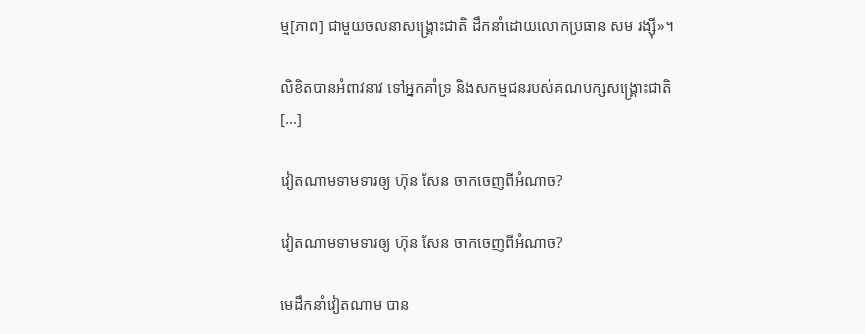ម្ម[ភាព] ជាមួយចលនាសង្គ្រោះជាតិ ដឹកនាំដោយលោកប្រធាន សម រង្ស៊ី»។

លិខិតបានអំពាវនាវ ទៅអ្នកគាំទ្រ និងសកម្មជនរបស់គណបក្សសង្គ្រោះជាតិ [...]

វៀតណាមទាមទារឲ្យ ហ៊ុន សែន ចាកចេញពីអំណាច?

វៀតណាមទាមទារឲ្យ ហ៊ុន សែន ចាកចេញពីអំណាច?

មេដឹកនាំវៀតណាម បាន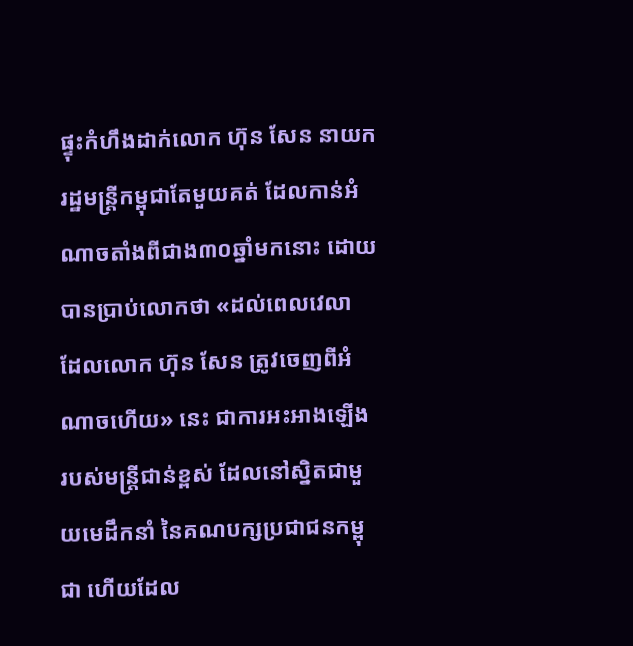ផ្ទុះកំហឹងដាក់លោក ហ៊ុន សែន នាយករដ្ឋមន្ត្រីកម្ពុជាតែមួយគត់ ដែលកាន់អំណាចតាំងពីជាង៣០ឆ្នាំមកនោះ ដោយបានប្រាប់លោកថា «ដល់ពេលវេលា ដែលលោក ហ៊ុន សែន ត្រូវចេញពីអំណាចហើយ» នេះ ជាការអះអាងឡើង របស់មន្ត្រីជាន់ខ្ពស់ ដែលនៅស្និតជាមួយមេដឹកនាំ នៃគណបក្សប្រជាជនកម្ពុជា ហើយដែល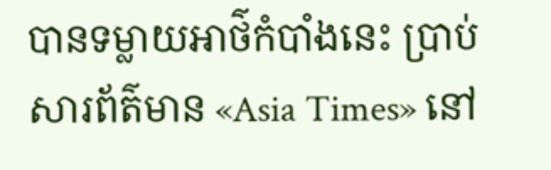បានទម្លាយអាថ៌កំបាំងនេះ ប្រាប់សារព័ត៌មាន «Asia Times» នៅ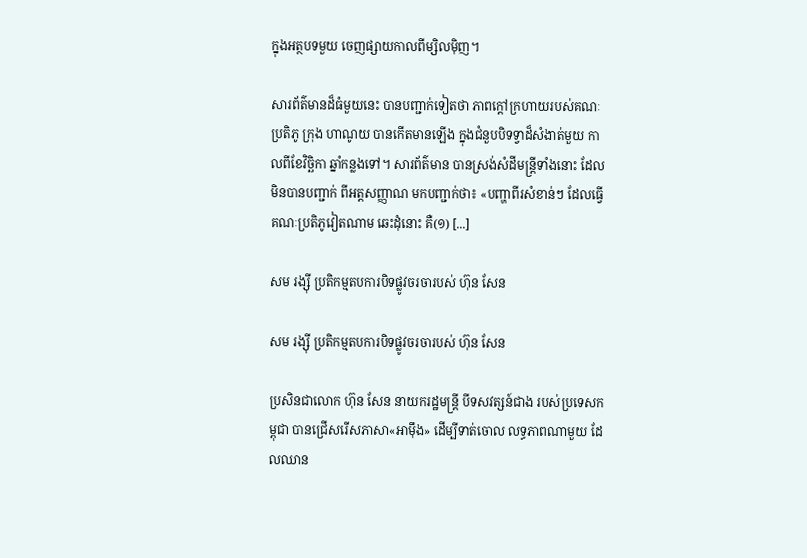ក្នុងអត្ថបទមួយ ចេញផ្សាយកាលពីម្សិលម៉ិញ។

សារព័ត៌មានដ៏ធំមួយនេះ បានបញ្ជាក់ទៀតថា ភាពក្ដៅក្រហាយរបស់គណៈប្រតិភូ ក្រុង ហាណូយ បានកើតមានឡើង ក្នុងជំនួបបិទទ្វាដ៏សំងាត់មួយ កាលពីខែវិច្ឆិកា ឆ្នាំកន្លងទៅ។ សារព័ត៌មាន បានស្រង់សំដីមន្ត្រីទាំងនោះ ដែលមិនបានបញ្ជាក់ ពីអត្តសញ្ញាណ មកបញ្ជាក់ថា៖ «បញ្ហាពីរសំខាន់ៗ ដែលធ្វើគណៈប្រតិភូវៀតណាម ឆេះដុំនោះ គឺ(១) [...]

សម រង្ស៊ី ប្រតិកម្មតបការបិទផ្លូវចរចារបស់ ហ៊ុន សែន

សម រង្ស៊ី ប្រតិកម្មតបការបិទផ្លូវចរចារបស់ ហ៊ុន សែន

ប្រសិនជាលោក ហ៊ុន សែន នាយករដ្ឋមន្ត្រី បីទសវត្សន៍ជាង របស់ប្រទេសកម្ពុជា បានជ្រើសរើសភាសា«អាម៉ឹង» ដើម្បីទាត់ចោល លទ្ធភាពណាមួយ ដែលឈាន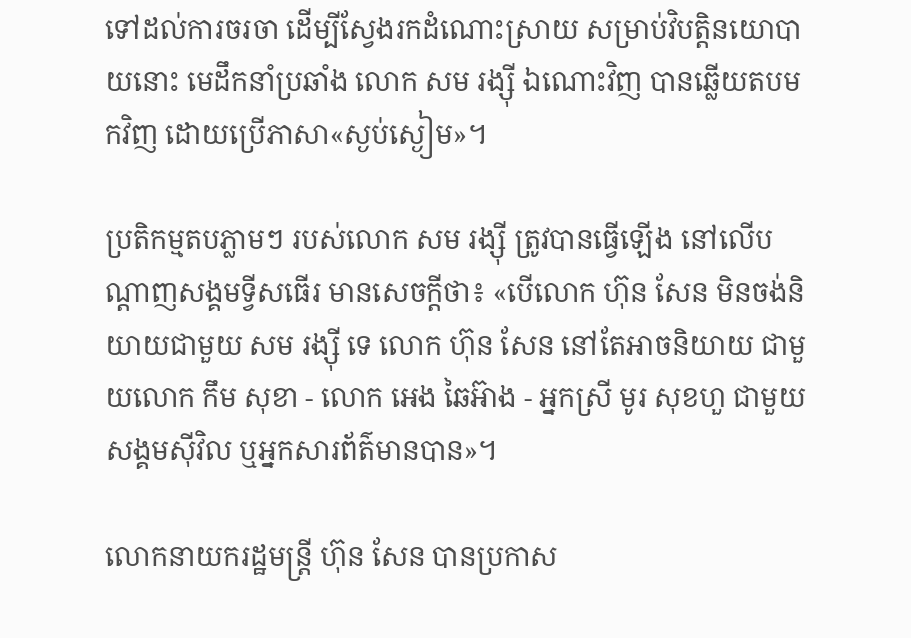ទៅដល់ការចរចា ដើម្បីស្វែងរកដំណោះស្រាយ សម្រាប់វិបត្តិនយោបាយនោះ មេដឹកនាំប្រឆាំង លោក សម រង្ស៊ី ឯណោះវិញ បានឆ្លើយតបមកវិញ ដោយប្រើភាសា«ស្ងប់ស្ងៀម»។

ប្រតិកម្មតបភ្លាមៗ របស់លោក សម រង្ស៊ី ត្រូវបានធ្វើឡើង នៅលើបណ្ដាញសង្គមទ្វីសធើរ មានសេចក្ដីថា៖ «បើលោក ហ៊ុន សែន មិនចង់និយាយជាមួយ សម រង្ស៊ី ទេ លោក ហ៊ុន សែន នៅតែអាចនិយាយ ជាមួយលោក កឹម សុខា - លោក អេង ឆៃអ៊ាង - អ្នកស្រី មូរ សុខហួ ជាមួយសង្គមស៊ីវិល ឬអ្នកសារព័ត៌មានបាន»។

លោកនាយករដ្ឋមន្ត្រី ហ៊ុន សែន បានប្រកាស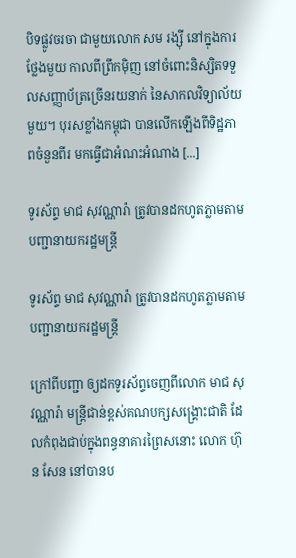បិទផ្លូវចរចា ជាមួយលោក សម រង្ស៊ី នៅក្នុងការថ្លែងមួយ កាលពីព្រឹកម៉ិញ នៅចំពោះនិស្សិតទទួលសញ្ញាប័ត្រច្រើនរយនាក់ នៃសាកលវិទ្យាល័យមួយ។ បុរសខ្លាំងកម្ពុជា បានលើកឡើងពីទិដ្ឋភាពចំនួនពីរ មកធ្វើជាអំណះអំណាង [...]

ទូរស័ព្ទ មាជ សុវណ្ណារ៉ា ត្រូវបានដកហូតភ្លាមតាមបញ្ជានាយករដ្ឋមន្ត្រី

ទូរស័ព្ទ មាជ សុវណ្ណារ៉ា ត្រូវបានដកហូតភ្លាមតាមបញ្ជានាយករដ្ឋមន្ត្រី

ក្រៅពីបញ្ជា ឲ្យដកទូរស័ព្ទចេញពីលោក មាជ សុវណ្ណារ៉ា មន្ត្រីជាន់ខ្ពស់គណបក្សសង្គ្រោះជាតិ ដែលកំពុងជាប់ក្នុងពន្ធនាគារព្រៃសនោះ លោក ហ៊ុន សែន នៅបានប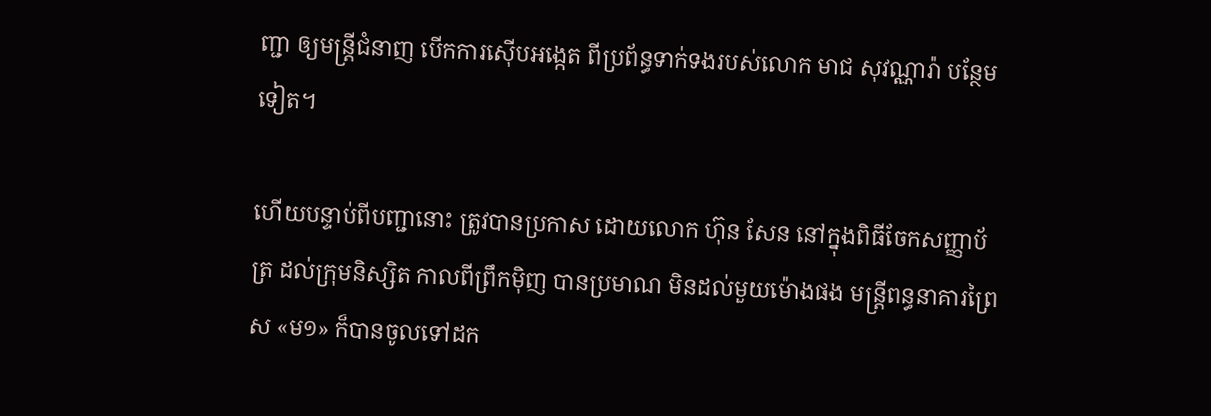ញ្ជា ឲ្យមន្រ្តីជំនាញ បើកការស៊ើបអង្កេត ពីប្រព័ន្ធទាក់ទងរបស់លោក មាជ សុវណ្ណារ៉ា បន្ថែមទៀត។

ហើយបន្ទាប់ពីបញ្ជានោះ ត្រូវបានប្រកាស ដោយលោក ហ៊ុន សែន នៅក្នុងពិធីចែកសញ្ញាប័ត្រ ដល់ក្រុមនិស្សិត កាលពីព្រឹកម៉ិញ បានប្រមាណ មិនដល់មួយម៉ោងផង មន្ត្រីពន្ធនាគារព្រៃស «ម១» ក៏បានចូលទៅដក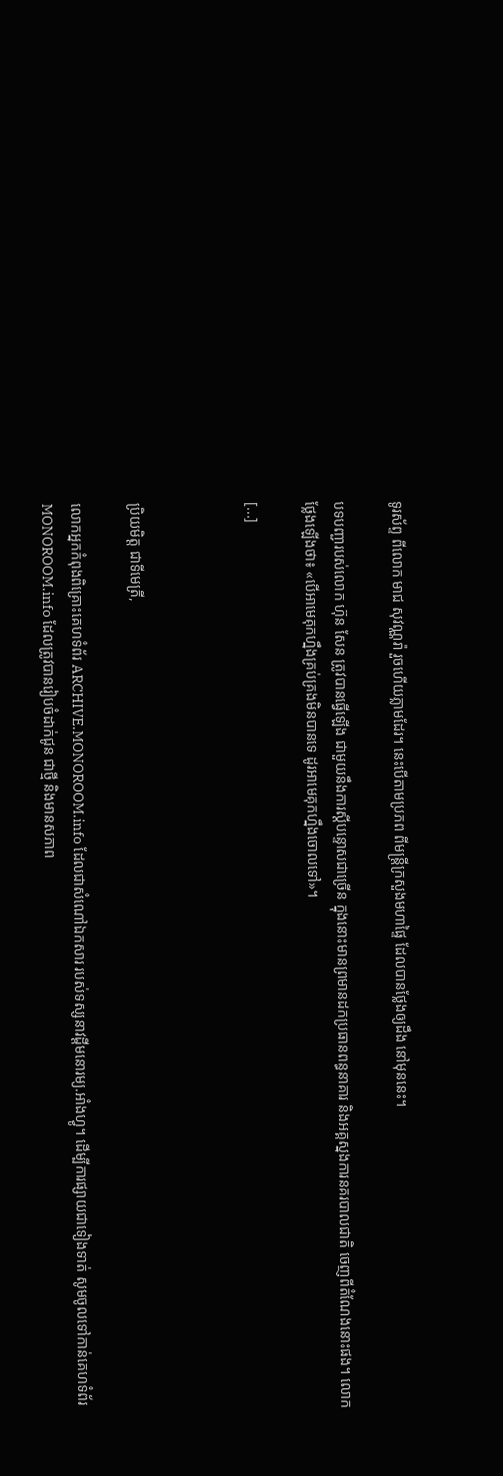ទូរស័ព្ទ ពីលោក មាជ សុវណ្ណរ៉ា រួចហើយភ្លាមដែរ។ នេះបើតាមប្រភព ពីមន្ត្រីក្រសួងមហាផ្ទៃ ដែលបានថ្លែងឲ្យដឹង នៅមុននេះ។

បទបញ្ជារបស់លោក ហ៊ុន សែន ត្រូវបានធ្វើឡើង ជាមួយនឹងការស្ដីបន្ទោសជាច្រើន ក្នុងនោះមានព្រមានដកប្រធានពន្ធនាគារ និងអគ្គស្នងការនគរបាលជាតិ ចេញពីតំណែងនោះផង។ លោកថ្លែងឡើងថា៖ «បើអាមេគុកហ្នឹងគ្រប់គ្រងមិនបានទេ ដូរអាមេគុកហ្នឹងចោលទៅ»។

[...]



ប្រិយមិត្ត ជាទីមេត្រី,

លោកអ្នកកំពុងពិគ្រោះគេហទំព័រ ARCHIVE.MONOROOM.info ដែលជាសំណៅឯកសារ របស់ទស្សនាវដ្ដីមនោរម្យ.អាំងហ្វូ។ ដើម្បីការផ្សាយជាទៀងទាត់ សូមចូលទៅកាន់គេហទំព័រ MONOROOM.info ដែលត្រូវបានរៀបចំដាក់ជូន ជាថ្មី និងមានសភាព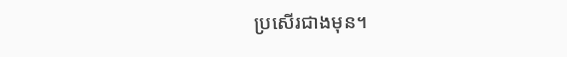ប្រសើរជាងមុន។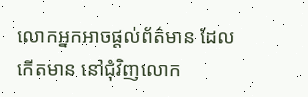លោកអ្នកអាចផ្ដល់ព័ត៌មាន ដែលកើតមាន នៅជុំវិញលោក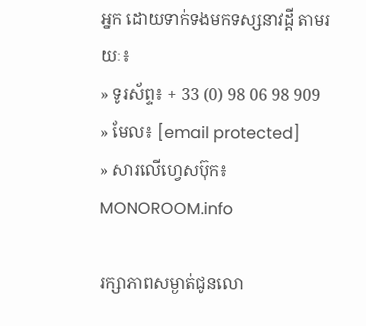អ្នក ដោយទាក់ទងមកទស្សនាវដ្ដី តាមរយៈ៖
» ទូរស័ព្ទ៖ + 33 (0) 98 06 98 909
» មែល៖ [email protected]
» សារលើហ្វេសប៊ុក៖ MONOROOM.info

រក្សាភាពសម្ងាត់ជូនលោ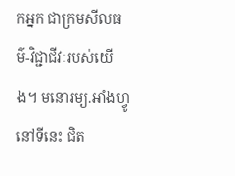កអ្នក ជាក្រមសីលធម៌-វិជ្ជាជីវៈរបស់យើង។ មនោរម្យ.អាំងហ្វូ នៅទីនេះ ជិត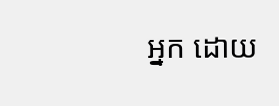អ្នក ដោយ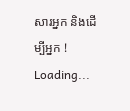សារអ្នក និងដើម្បីអ្នក !
Loading...